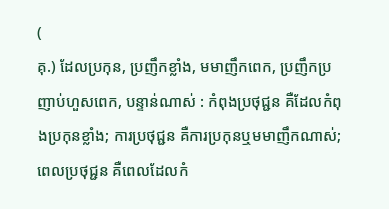(
គុ.) ដែលប្រកុន, ប្រញឹកខ្លាំង, មមាញឹកពេក, ប្រញឹកប្រញាប់ហួសពេក, បន្ទាន់ណាស់ : កំពុងប្រថុជ្ជន គឺដែលកំពុងប្រកុនខ្លាំង; ការប្រថុជ្ជន គឺការប្រកុនឬមមាញឹកណាស់; ពេលប្រថុជ្ជន គឺពេលដែលកំ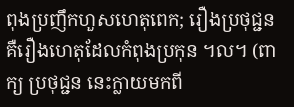ពុងប្រញឹកហួសហេតុពេក; រឿងប្រថុជ្ជន គឺរឿងហេតុដែលកំពុងប្រកុន ។ល។ (ពាក្យ ប្រថុជ្ជន នេះក្លាយមកពី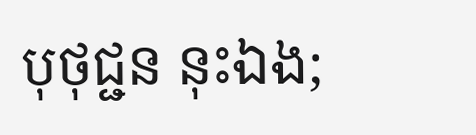បុថុជ្ជន នុះឯង;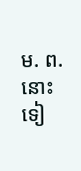ម. ព. នោះទៀ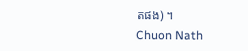តផង) ។
Chuon Nath